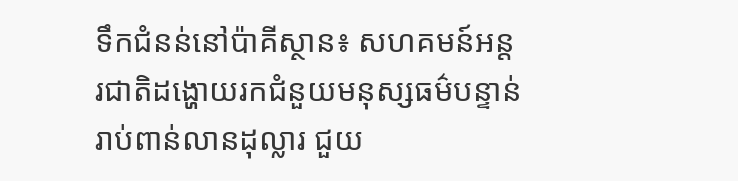ទឹកជំនន់នៅប៉ាគីស្ថាន៖ សហគមន៍អន្តរជាតិដង្ហោយរកជំនួយមនុស្សធម៌បន្ទាន់រាប់ពាន់លានដុល្លារ ជួយ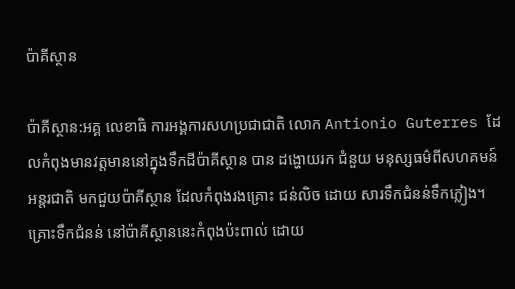ប៉ាគីស្ថាន

ប៉ាគីស្ថាន:អគ្គ លេខាធិ ការអង្គការសហប្រជាជាតិ លោក Antionio Guterres ដែលកំពុងមានវត្តមាននៅក្នុងទឹកដីប៉ាគីស្ថាន បាន ដង្ហោយរក ជំនួយ មនុស្សធម៌ពីសហគមន៍អន្តរជាតិ មកជួយប៉ាគីស្ថាន ដែលកំពុងរងគ្រោះ ជន់លិច ដោយ សារទឹកជំនន់ទឹកភ្លៀង។ គ្រោះទឹកជំនន់ នៅប៉ាគីស្ថាននេះកំពុងប៉ះពាល់ ដោយ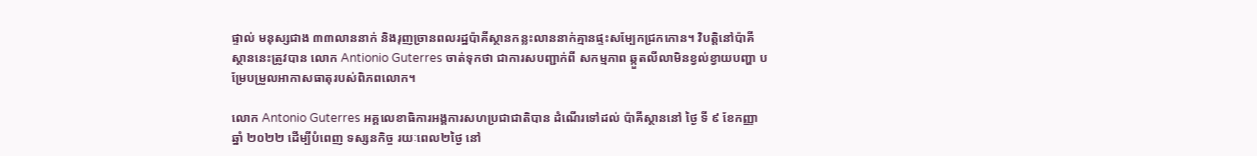ផ្ទាល់ មនុស្សជាង ៣៣លាននាក់ និងរុញច្រានពលរដ្ឋប៉ាគីស្ថានកន្លះលាននាក់គ្មានផ្ទះសម្បែកជ្រកកោន។ វិបត្តិនៅប៉ាគីស្ថាននេះត្រូវបាន លោក Antionio Guterres ចាត់ទុកថា ជាការសបញ្ជាក់ពី សកម្មភាព ឆ្កួតលីលាមិនខ្វល់ខ្វាយបញ្ហា បម្រែបម្រួលអាកាសធាតុរបស់ពិភពលោក។

លោក Antonio Guterres អគ្គលេខាធិការអង្គការសហប្រជាជាតិបាន ដំណើរទៅដល់ ប៉ាគីស្ថាននៅ ថ្ងៃ ទី ៩ ខែកញ្ញា ឆ្នាំ ២០២២ ដើម្បីបំពេញ ទស្សនកិច្ច រយៈពេល២ថ្ងៃ នៅ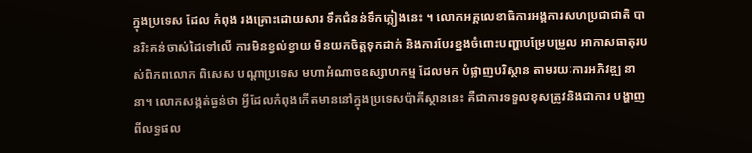ក្នុងប្រទេស ដែល កំពុង រងគ្រោះដោយសារ ទឹកជំនន់ទឹកភ្លៀងនេះ ។ លោកអគ្គលេខាធិការអង្គការសហប្រជាជាតិ បានរិះគន់ចាស់ដៃទៅលើ ការមិនខ្វល់ខ្វាយ មិនយកចិត្តទុកដាក់ និងការបែរខ្នងចំពោះបញ្ហាបម្រែបម្រួល អាកាសធាតុរបស់ពិភពលោក ពិសេស បណ្តាប្រទេស មហាអំណាចឧស្សាហកម្ម ដែលមក បំផ្លាញបរិស្ថាន តាមរយៈការអភិវឌ្ឍ នានា។ លោកសង្កត់ធ្ងន់ថា អ្វីដែលកំពុងកើតមាននៅក្នុងប្រទេសប៉ាគីស្ថាននេះ គឺជាការទទួលខុសត្រូវនិងជាការ បង្ហាញពីលទ្ធផល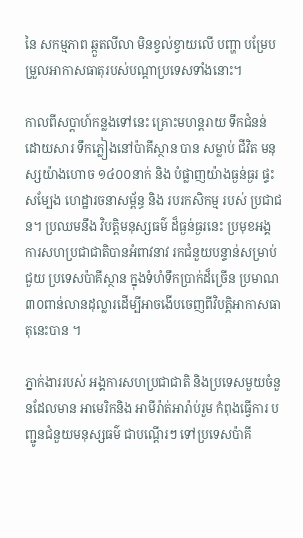នៃ សកម្មភាព ឆ្កួតលីលា មិនខ្វល់ខ្វាយលើ បញ្ហា បម្រែបម្រួលអាកាសធាតុរបស់បណ្តាប្រទេសទាំងនោះ។

កាលពីសប្តាហ៍កន្លងទៅនេះ គ្រោះមហន្តរាយ ទឹកជំនន់ ដោយសារ ទឹកភ្លៀងនៅប៉ាគីស្ថាន បាន សម្លាប់ ជីវិត មនុស្សយ៉ាងហោច ១៤០០នាក់ និង បំផ្លាញយ៉ាងធ្ងន់ធ្ងរ ផ្ទះសម្បែង ហេដ្ឋារចនាសម្ព័ន្ធ និង របរកសិកម្ម របស់ ប្រជាជន។ ប្រឈមនឹង វិបត្តិមនុស្សធម៌ ដ៏ធ្ងន់ធ្ងរនេះ ប្រមុខអង្គការសហប្រជាជាតិបានអំពាវនាវ រកជំនួយបន្ទាន់សម្រាប់ជួយ ប្រទេសប៉ាគីស្ថាន ក្នុងទំហំទឹកប្រាក់ដ៏ច្រើន ប្រមាណ ៣០ពាន់លានដុល្លារដើម្បីអាចងើបចេញពីវិបត្តិអាកាសធាតុនេះបាន ។

ភ្នាក់ងាររបស់ អង្គការសហប្រជាជាតិ និងប្រទេសមួយចំនួនដែលមាន អាមេរិកនិង អាមីរ៉ាត់អារ៉ាប់រួម កំពុងធ្វើការ បញ្ជូនជំនួយមនុស្សធម៌ ជាបណ្តើរៗ ទៅប្រទេសប៉ាគី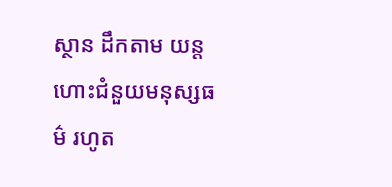ស្ថាន ដឹកតាម យន្តហោះជំនួយមនុស្សធម៌ រហូត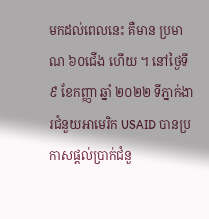មកដល់ពេលនេះ គឺមាន ប្រមាណ ៦០ជើង ហើយ ។ នៅថ្ងៃទី ៩ ខែកញ្ញា ឆ្នាំ ២០២២ ទីភ្នាក់ងារជំនួយអាមេរិក USAID បានប្រកាសផ្តល់ប្រាក់ជំនួ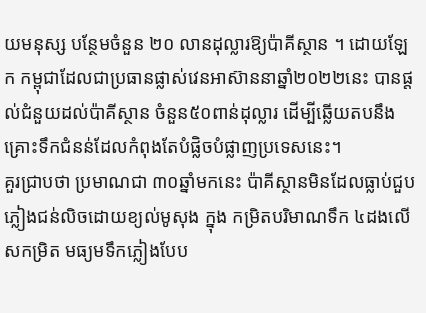យមនុស្ស បន្ថែមចំនួន ២០ លានដុល្លារឱ្យប៉ាគីស្ថាន ។ ដោយឡែក កម្ពុជាដែលជាប្រធានផ្លាស់វេនអាស៊ាននាឆ្នាំ២០២២នេះ បានផ្ដល់ជំនួយដល់ប៉ាគីស្ថាន ចំនួន៥០ពាន់ដុល្លារ ដើម្បីឆ្លើយតបនឹងគ្រោះទឹកជំនន់ដែលកំពុងតែបំផ្លិចបំផ្លាញប្រទេសនេះ។
គួរជ្រាបថា ប្រមាណជា ៣០ឆ្នាំមកនេះ ប៉ាគីស្ថានមិនដែលធ្លាប់ជួប ភ្លៀងជន់លិចដោយខ្យល់មូសុង ក្នុង កម្រិតបរិមាណទឹក ៤ដងលើសកម្រិត មធ្យមទឹកភ្លៀងបែប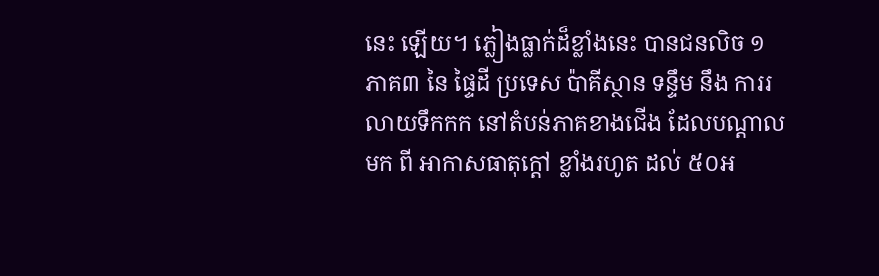នេះ ឡើយ។ ភ្លៀងធ្លាក់ដ៏ខ្លាំងនេះ បានជនលិច ១ភាគ៣ នៃ ផ្ទៃដី ប្រទេស ប៉ាគីស្ថាន ទន្ទឹម នឹង ការរលាយទឹកកក នៅតំបន់ភាគខាងជើង ដែលបណ្តាលមក ពី អាកាសធាតុក្តៅ ខ្លាំងរហូត ដល់ ៥០អ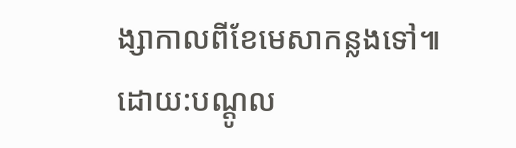ង្សាកាលពីខែមេសាកន្លងទៅ៕
ដោយ:បណ្តូល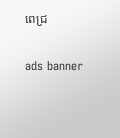ពេជ្រ

ads banner